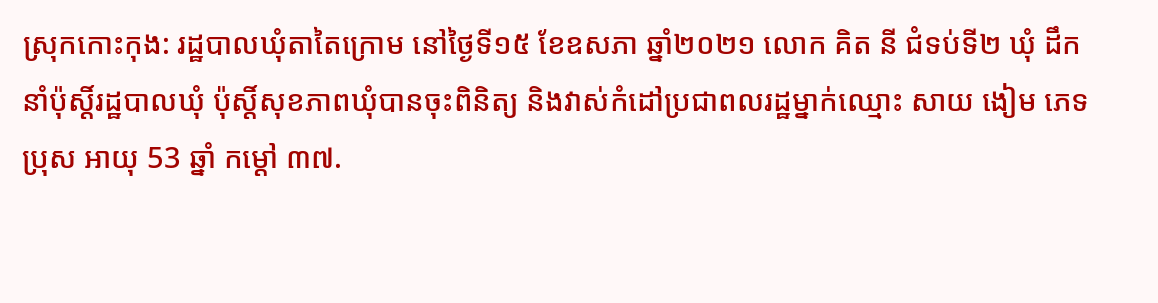ស្រុកកោះកុង: រដ្ឋបាលឃុំតាតៃក្រោម នៅថ្ងៃទី១៥ ខែឧសភា ឆ្នាំ២០២១ លោក គិត នី ជំទប់ទី២ ឃុំ ដឹកនាំប៉ុស្តិ៍រដ្ឋបាលឃុំ ប៉ុស្តិ៍សុខភាពឃុំបានចុះពិនិត្យ និងវាស់កំដៅប្រជាពលរដ្ឋម្នាក់ឈ្មោះ សាយ ងៀម ភេទ ប្រុស អាយុ 53 ឆ្នាំ កម្តៅ ៣៧.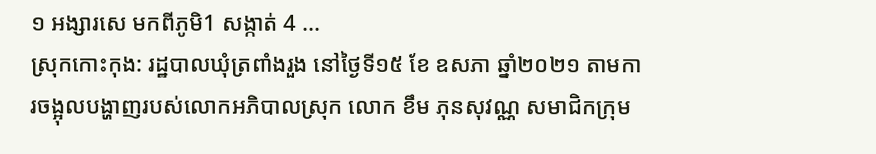១ អង្សារសេ មកពីភូមិ1 សង្កាត់ 4 ...
ស្រុកកោះកុង: រដ្ឋបាលឃុំត្រពាំងរួង នៅថ្ងៃទី១៥ ខែ ឧសភា ឆ្នាំ២០២១ តាមការចង្អុលបង្ហាញរបស់លោកអភិបាលស្រុក លោក ខឹម ភុនសុវណ្ណ សមាជិកក្រុម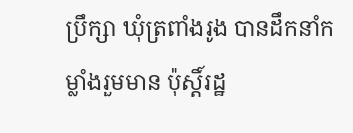ប្រឹក្សា ឃុំត្រពាំងរូង បានដឹកនាំកម្លាំងរួមមាន ប៉ុស្តិ៍រដ្ឋ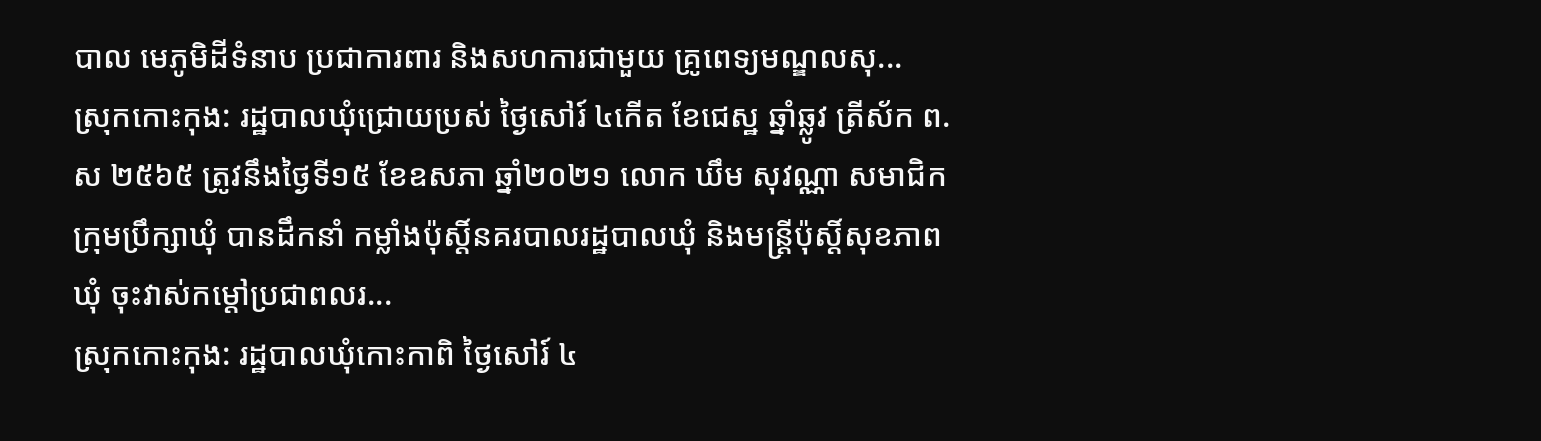បាល មេភូមិដីទំនាប ប្រជាការពារ និងសហការជាមួយ គ្រូពេទ្យមណ្ឌលសុ...
ស្រុកកោះកុង: រដ្ឋបាលឃុំជ្រោយប្រស់ ថ្ងៃសៅរ៍ ៤កើត ខែជេស្ឋ ឆ្នាំឆ្លូវ ត្រីស័ក ព.ស ២៥៦៥ ត្រូវនឹងថ្ងៃទី១៥ ខែឧសភា ឆ្នាំ២០២១ លោក ឃឹម សុវណ្ណា សមាជិកក្រុមប្រឹក្សាឃុំ បានដឹកនាំ កម្លាំងប៉ុស្តិ៍នគរបាលរដ្ឋបាលឃុំ និងមន្ត្រីប៉ុស្តិ៍សុខភាពឃុំ ចុះវាស់កម្តៅប្រជាពលរ...
ស្រុកកោះកុង: រដ្ឋបាលឃុំកោះកាពិ ថ្ងៃសៅរ៍ ៤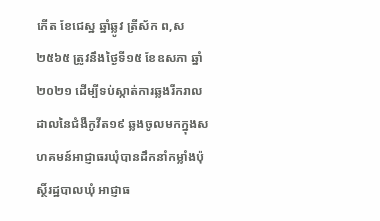កើត ខែជេស្ឋ ឆ្នាំឆ្លូវ ត្រីស័ក ព,ស ២៥៦៥ ត្រូវនឹងថ្ងៃទី១៥ ខែឧសភា ឆ្នាំ២០២១ ដើម្បីទប់ស្កាត់ការឆ្លងរីករាលដាលនៃជំងឺកូវីត១៩ ឆ្លងចូលមកក្នុងសហគមន៍អាជ្ញាធរឃុំបានដឹកនាំកម្លាំងប៉ុស្ថិ៍រដ្ឋបាលឃុំ អាជ្ញាធ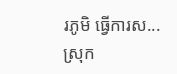រភូមិ ធ្វើការស...
ស្រុក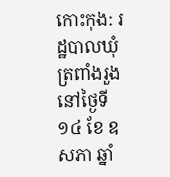កោះកុង: រដ្ឋបាលឃុំត្រពាំងរួង នៅថ្ងៃទី១៤ ខែ ឧសភា ឆ្នាំ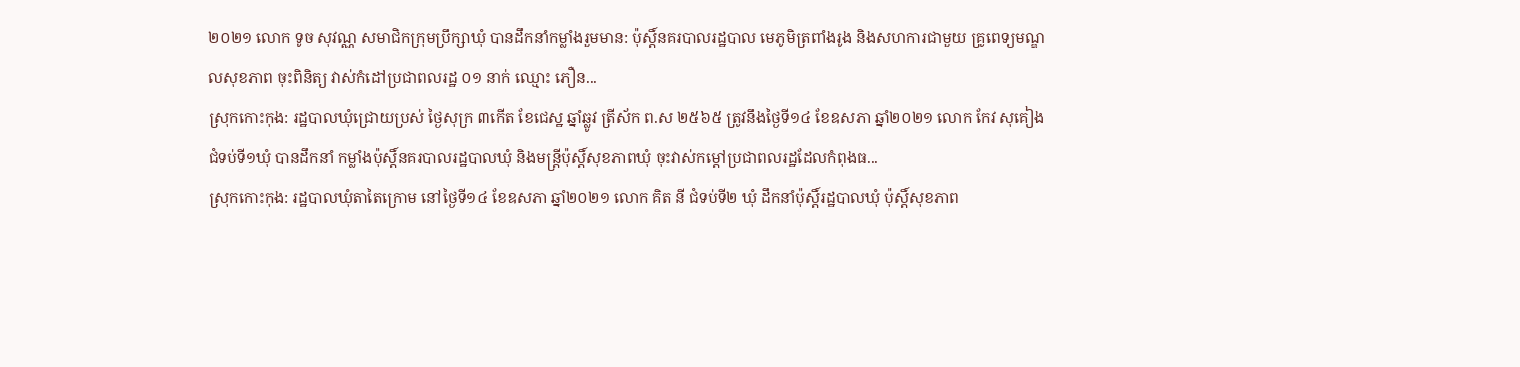២០២១ លោក ទូច សុវណ្ណ សមាជិកក្រុមប្រឹក្សាឃុំ បានដឹកនាំកម្លាំងរួមមាន: ប៉ុស្តិ៍នគរបាលរដ្ឋបាល មេភូមិត្រពាំងរូង និងសហការជាមួយ គ្រូពេទ្យមណ្ឌលសុខភាព ចុះពិនិត្យ វាស់កំដៅប្រជាពលរដ្ឋ ០១ នាក់ ឈ្មោះ ភឿន...
ស្រុកកោះកុង: រដ្ឋបាលឃុំជ្រោយប្រស់ ថ្ងៃសុក្រ ៣កើត ខែជេស្ឋ ឆ្នាំឆ្លូវ ត្រីស័ក ព.ស ២៥៦៥ ត្រូវនឹងថ្ងៃទី១៤ ខែឧសភា ឆ្នាំ២០២១ លោក កែវ សុគៀង ជំទប់ទី១ឃុំ បានដឹកនាំ កម្លាំងប៉ុស្តិ៍នគរបាលរដ្ឋបាលឃុំ និងមន្ត្រីប៉ុស្តិ៍សុខភាពឃុំ ចុះវាស់កម្តៅប្រជាពលរដ្ឋដែលកំពុងធ...
ស្រុកកោះកុង: រដ្ឋបាលឃុំតាតៃក្រោម នៅថ្ងៃទី១៤ ខែឧសភា ឆ្នាំ២០២១ លោក គិត នី ជំទប់ទី២ ឃុំ ដឹកនាំប៉ុស្តិ៍រដ្ឋបាលឃុំ ប៉ុស្តិ៍សុខភាព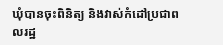ឃុំបានចុះពិនិត្យ និងវាស់កំដៅប្រជាពលរដ្ឋ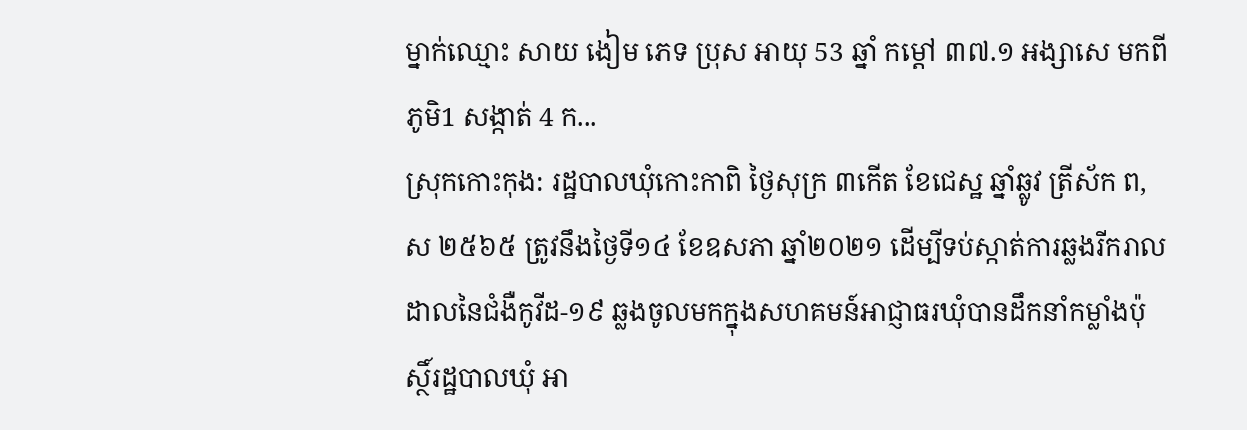ម្នាក់ឈ្មោះ សាយ ងៀម ភេទ ប្រុស អាយុ 53 ឆ្នាំ កម្តៅ ៣៧.១ អង្សាសេ មកពីភូមិ1 សង្កាត់ 4 ក...
ស្រុកកោះកុង: រដ្ឋបាលឃុំកោះកាពិ ថ្ងៃសុក្រ ៣កើត ខែជេស្ឋ ឆ្នាំឆ្លូវ ត្រីស័ក ព,ស ២៥៦៥ ត្រូវនឹងថ្ងៃទី១៤ ខែឧសភា ឆ្នាំ២០២១ ដើម្បីទប់ស្កាត់ការឆ្លងរីករាលដាលនៃជំងឺកូវីដ-១៩ ឆ្លងចូលមកក្នុងសហគមន៍អាជ្ញាធរឃុំបានដឹកនាំកម្លាំងប៉ុស្ថិ៍រដ្ឋបាលឃុំ អា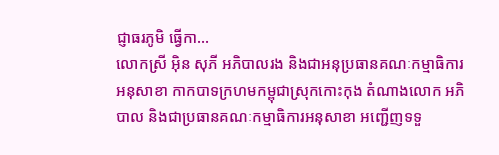ជ្ញាធរភូមិ ធ្វើកា...
លោកស្រី អ៊ិន សុភី អភិបាលរង និងជាអនុប្រធានគណៈកម្មាធិការអនុសាខា កាកបាទក្រហមកម្ពុជាស្រុកកោះកុង តំណាងលោក អភិបាល និងជាប្រធានគណៈកម្មាធិការអនុសាខា អញ្ជើញទទួ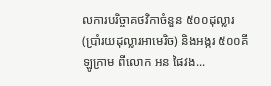លការបរិច្ចាគថវិកាចំនួន ៥០០ដុល្លារ(ប្រាំរយដុល្លារអាមេរិច) និងអង្ករ ៥០០គីឡូក្រាម ពីលោក អន ផៃវង...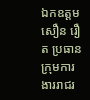ឯកឧត្ដម សឿន រឿត ប្រធានក្រុមការងាររាជរ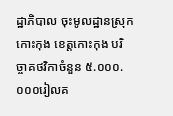ដ្ឋាភិបាល ចុះមូលដ្ឋានស្រុកកោះកុង ខេត្តកោះកុង បរិច្ចាគថវិកាចំនួន ៥.០០០.០០០រៀលគ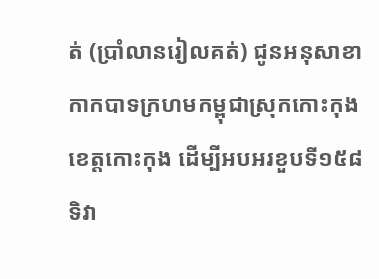ត់ (ប្រាំលានរៀលគត់) ជូនអនុសាខាកាកបាទក្រហមកម្ពុជាស្រុកកោះកុង ខេត្តកោះកុង ដើម្បីអបអរខួបទី១៥៨ ទិវា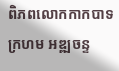ពិភពលោកកាកបាទក្រហម អឌ្ឍចន្ទ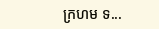ក្រហម ទ...